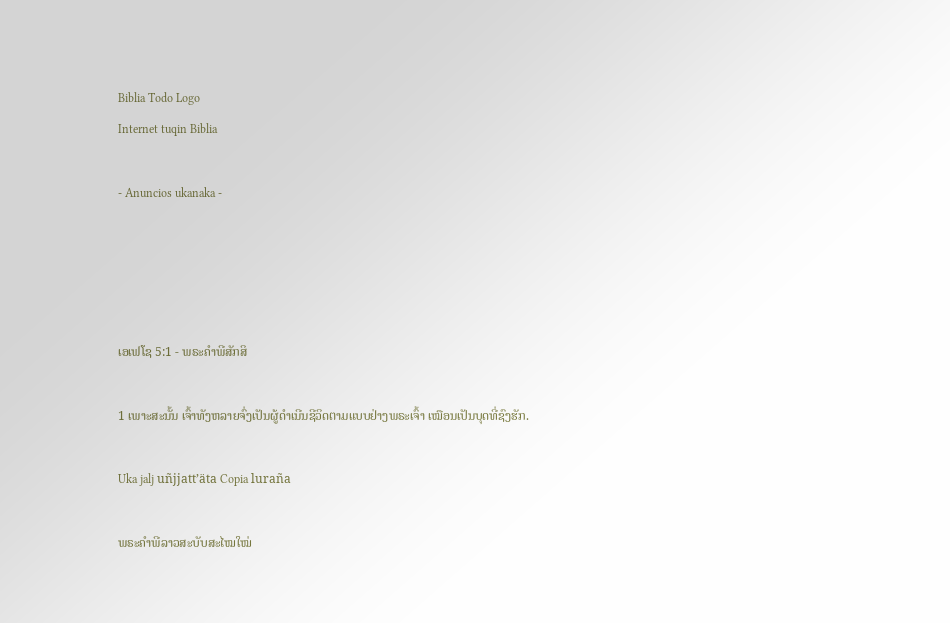Biblia Todo Logo
Internet tuqin Biblia

- Anuncios ukanaka -




ເອເຟໂຊ 5:1 - ພຣະຄຳພີສັກສິ

1 ເພາະສະນັ້ນ ເຈົ້າທັງຫລາຍຈົ່ງເປັນຜູ້ດຳເນີນຊີວິດຕາມແບບຢ່າງພຣະເຈົ້າ ເໝືອນເປັນບຸດທີ່ຊົງຮັກ.

Uka jalj uñjjattʼäta Copia luraña

ພຣະຄຳພີລາວສະບັບສະໄໝໃໝ່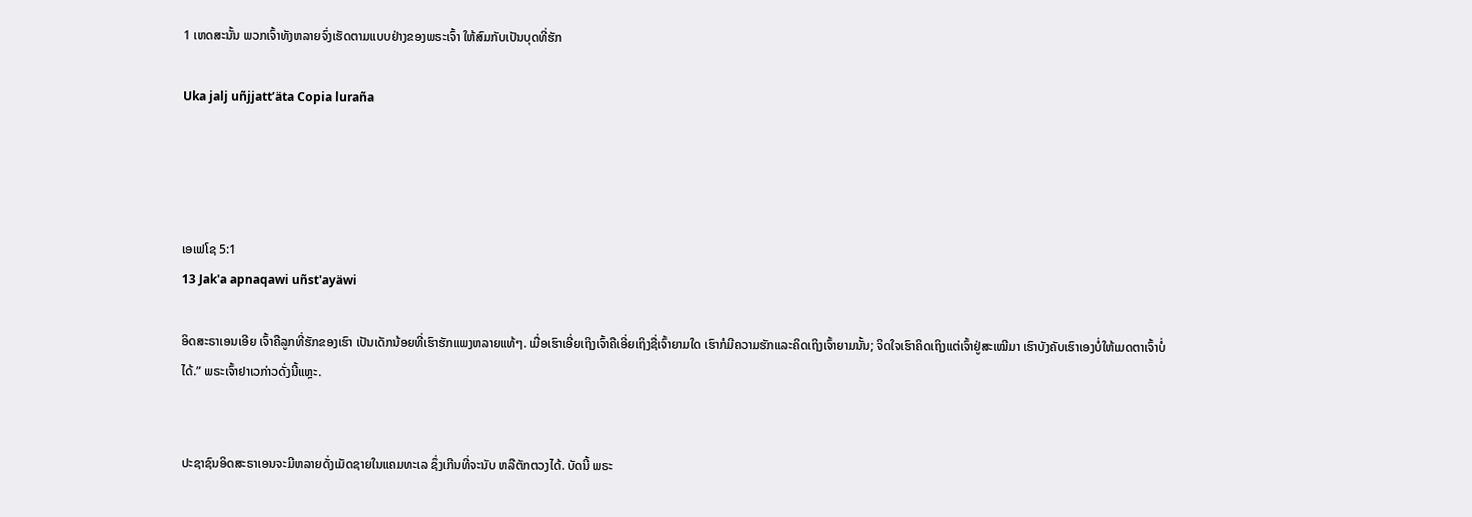1 ເຫດສະນັ້ນ ພວກເຈົ້າທັງຫລາຍຈົ່ງເຮັດຕາມແບບຢ່າງຂອງພຣະເຈົ້າ ໃຫ້ສົມກັບເປັນບຸດທີ່ຮັກ

Uka jalj uñjjattʼäta Copia luraña




ເອເຟໂຊ 5:1
13 Jak'a apnaqawi uñst'ayäwi

ອິດສະຣາເອນເອີຍ ເຈົ້າຄືລູກທີ່ຮັກຂອງເຮົາ ເປັນເດັກນ້ອຍທີ່ເຮົາຮັກແພງຫລາຍແທ້ໆ. ເມື່ອເຮົາເອີ່ຍເຖິງເຈົ້າຄືເອີ່ຍເຖິງຊື່ເຈົ້າຍາມໃດ ເຮົາກໍມີຄວາມຮັກແລະຄິດເຖິງເຈົ້າຍາມນັ້ນ; ຈິດໃຈເຮົາຄິດເຖິງແຕ່ເຈົ້າຢູ່ສະເໝີມາ ເຮົາບັງຄັບເຮົາເອງບໍ່ໃຫ້ເມດຕາເຈົ້າບໍ່ໄດ້.” ພຣະເຈົ້າຢາເວກ່າວດັ່ງນີ້ແຫຼະ.


ປະຊາຊົນອິດສະຣາເອນຈະມີຫລາຍດັ່ງເມັດຊາຍໃນແຄມທະເລ ຊຶ່ງເກີນທີ່ຈະນັບ ຫລືຕັກຕວງໄດ້. ບັດນີ້ ພຣະ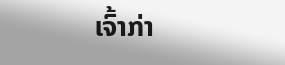ເຈົ້າກ່າ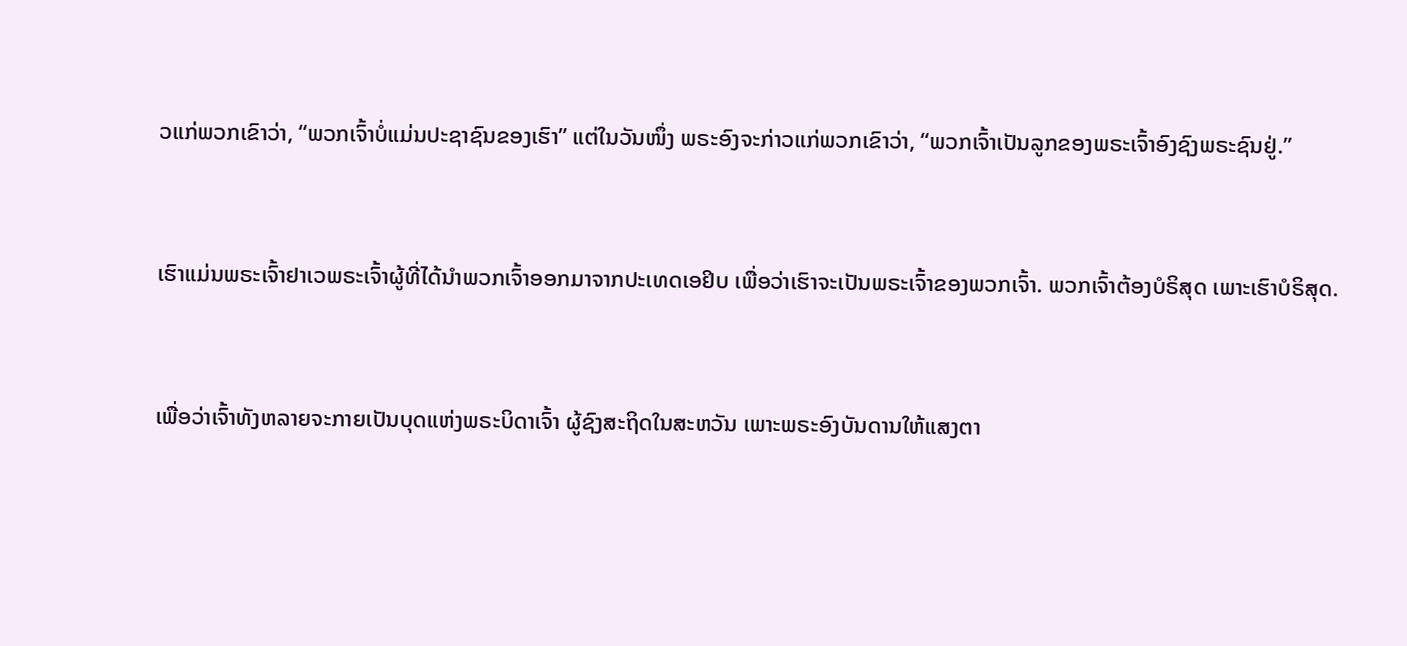ວແກ່ພວກເຂົາວ່າ, “ພວກເຈົ້າບໍ່ແມ່ນປະຊາຊົນຂອງເຮົາ” ແຕ່ໃນວັນໜຶ່ງ ພຣະອົງຈະກ່າວແກ່ພວກເຂົາວ່າ, “ພວກເຈົ້າເປັນລູກຂອງພຣະເຈົ້າອົງຊົງພຣະຊົນຢູ່.”


ເຮົາແມ່ນພຣະເຈົ້າຢາເວພຣະເຈົ້າຜູ້ທີ່ໄດ້ນຳພວກເຈົ້າອອກມາຈາກປະເທດເອຢິບ ເພື່ອວ່າເຮົາຈະເປັນພຣະເຈົ້າຂອງພວກເຈົ້າ. ພວກເຈົ້າຕ້ອງບໍຣິສຸດ ເພາະເຮົາບໍຣິສຸດ.


ເພື່ອວ່າເຈົ້າທັງຫລາຍຈະກາຍເປັນບຸດແຫ່ງພຣະບິດາເຈົ້າ ຜູ້ຊົງສະຖິດໃນສະຫວັນ ເພາະພຣະອົງບັນດານໃຫ້ແສງຕາ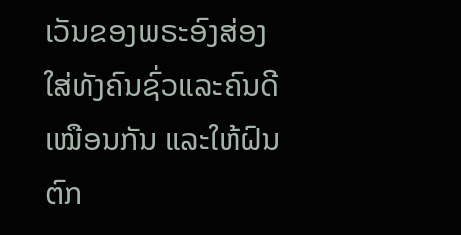ເວັນຂອງພຣະອົງສ່ອງໃສ່ທັງຄົນຊົ່ວແລະຄົນດີເໝືອນກັນ ແລະໃຫ້ຝົນຕົກ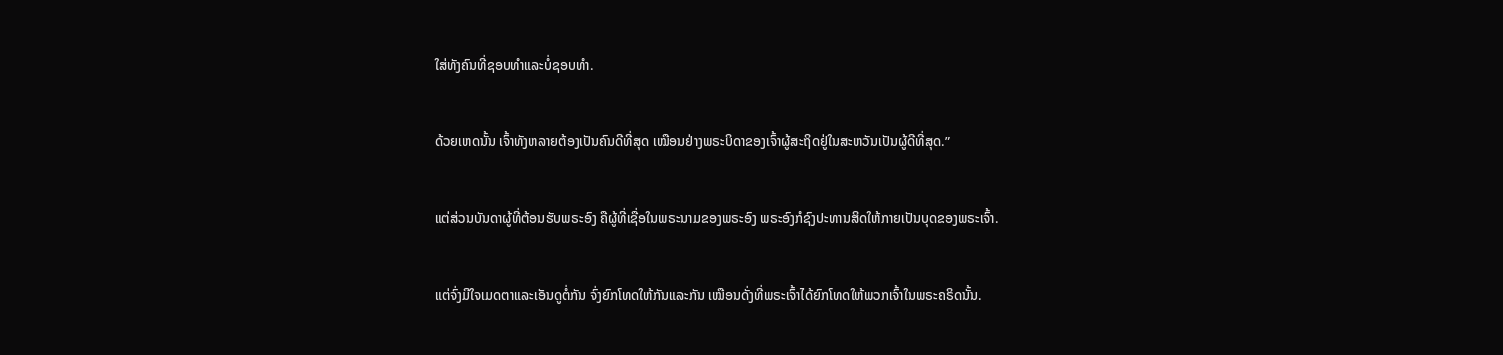ໃສ່ທັງຄົນທີ່ຊອບທຳແລະບໍ່ຊອບທຳ.


ດ້ວຍເຫດນັ້ນ ເຈົ້າທັງຫລາຍຕ້ອງເປັນຄົນດີທີ່ສຸດ ເໝືອນຢ່າງພຣະບິດາຂອງເຈົ້າຜູ້ສະຖິດຢູ່ໃນສະຫວັນເປັນຜູ້ດີທີ່ສຸດ.”


ແຕ່ສ່ວນບັນດາຜູ້ທີ່ຕ້ອນຮັບພຣະອົງ ຄືຜູ້ທີ່ເຊື່ອໃນພຣະນາມຂອງພຣະອົງ ພຣະອົງກໍຊົງປະທານສິດໃຫ້ກາຍເປັນບຸດຂອງພຣະເຈົ້າ.


ແຕ່ຈົ່ງມີໃຈເມດຕາແລະເອັນດູຕໍ່ກັນ ຈົ່ງຍົກໂທດໃຫ້ກັນແລະກັນ ເໝືອນດັ່ງທີ່ພຣະເຈົ້າໄດ້ຍົກໂທດໃຫ້ພວກເຈົ້າໃນພຣະຄຣິດນັ້ນ.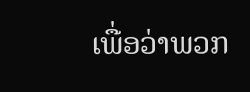ເພື່ອວ່າພວກ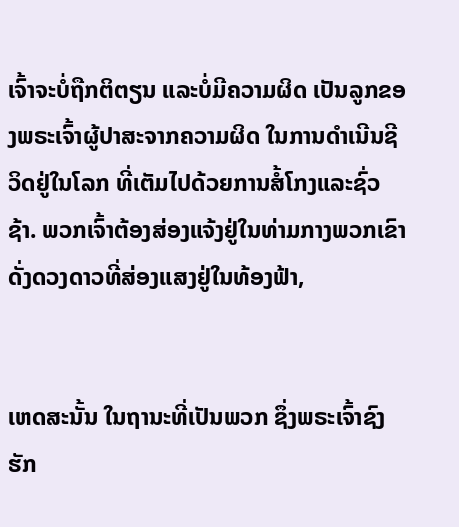ເຈົ້າຈະບໍ່ຖືກຕິຕຽນ ແລະບໍ່ມີຄວາມຜິດ ເປັນລູກຂອງພຣະເຈົ້າຜູ້ປາສະຈາກຄວາມຜິດ ໃນການດຳເນີນຊີວິດຢູ່ໃນໂລກ ທີ່ເຕັມໄປດ້ວຍການສໍ້ໂກງແລະຊົ່ວຊ້າ. ພວກເຈົ້າຕ້ອງສ່ອງແຈ້ງຢູ່ໃນທ່າມກາງພວກເຂົາ ດັ່ງດວງດາວທີ່ສ່ອງແສງຢູ່ໃນທ້ອງຟ້າ,


ເຫດສະນັ້ນ ໃນຖານະທີ່ເປັນພວກ ຊຶ່ງພຣະເຈົ້າຊົງຮັກ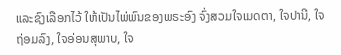ແລະຊົງເລືອກໄວ້ ໃຫ້ເປັນໄພ່ພົນຂອງພຣະອົງ ຈົ່ງສວມໃຈເມດຕາ, ໃຈປານີ, ໃຈຖ່ອມລົງ, ໃຈອ່ອນສຸພາບ, ໃຈ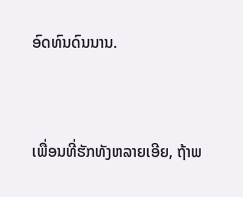ອົດທົນດົນນານ.


ເພື່ອນທີ່ຮັກທັງຫລາຍເອີຍ, ຖ້າພ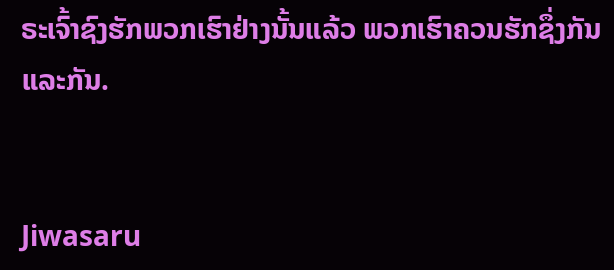ຣະເຈົ້າຊົງຮັກພວກເຮົາຢ່າງນັ້ນແລ້ວ ພວກເຮົາຄວນຮັກຊຶ່ງກັນແລະກັນ.


Jiwasaru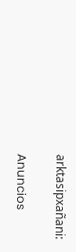arktasipxañani:

Anuncios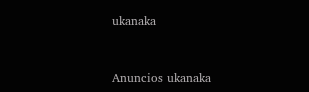ukanaka


Anuncios ukanaka